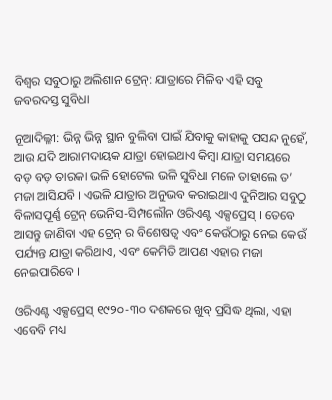ବିଶ୍ୱର ସବୁଠାରୁ ଅଲିଶାନ ଟ୍ରେନ୍: ଯାତ୍ରାରେ ମିଳିବ ଏହି ସବୁ ଜବରଦସ୍ତ ସୁବିଧା

ନୂଆଦିଲ୍ଳୀ: ଭିନ୍ନ ଭିନ୍ନ ସ୍ଥାନ ବୁଲିବା ପାଇଁ ଯିବାକୁ କାହାକୁ ପସନ୍ଦ ନୁହେଁ, ଆଉ ଯଦି ଆରାମଦାୟକ ଯାତ୍ରା ହୋଇଥାଏ କିମ୍ବା ଯାତ୍ରା ସମୟରେ ବଡ଼ ବଡ଼ ତାରକା ଭଳି ହୋଟେଲ ଭଳି ସୁବିଧା ମଳେ ତାହାଲେ ତ’ ମଜା ଆସିଯବି । ଏଭଳି ଯାତ୍ରାର ଅନୁଭବ କରାଇଥାଏ ଦୁନିଆର ସବୁଠୁ ବିଳାସପୂର୍ଣ୍ଣ ଟ୍ରେନ୍ ଭେନିସ-ସିମ୍ପଲୌନ ଓରିଏଣ୍ଟ ଏକ୍ସପ୍ରେସ୍ । ତେବେ ଆସନ୍ତୁ ଜାଣିବା ଏହ ଟ୍ରେନ୍ ର ବିଶେଷତ୍ୱ ଏବଂ କେଉଁଠାରୁ ନେଇ କେଉଁ ପର୍ଯ୍ୟନ୍ତ ଯାତ୍ରା କରିଥାଏ, ଏବଂ କେମିତି ଆପଣ ଏହାର ମଜା ନେଇପାରିବେ ।

ଓରିଏଣ୍ଟ ଏକ୍ସପ୍ରେସ୍ ୧୯୨୦-୩୦ ଦଶକରେ ଖୁବ୍ ପ୍ରସିଦ୍ଧ ଥିଲା, ଏହା ଏବେବି ମଧ୍ୟ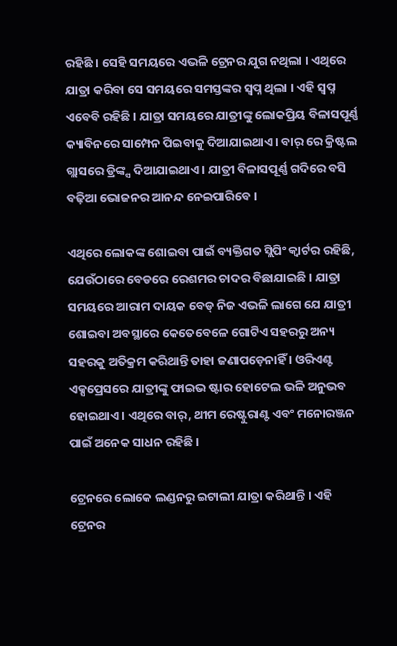ରହିଛି । ସେହି ସମୟରେ ଏଭଳି ଟ୍ରେନର ଯୁଗ ନଥିଲା । ଏଥିରେ ଯାତ୍ରା କରିବା ସେ ସମୟରେ ସମସ୍ତଙ୍କର ସ୍ୱପ୍ନ ଥିଲା । ଏହି ସ୍ୱପ୍ନ ଏବେବି ରହିଛି । ଯାତ୍ରା ସମୟରେ ଯାତ୍ରୀଙ୍କୁ ଲୋକପ୍ରିୟ ବିଳାସପୂର୍ଣ୍ଣ କ୍ୟାବିନରେ ସାମ୍ପେନ ପିଇବାକୁ ଦିଆଯାଇଥାଏ । ବାର୍ ରେ କ୍ରିଷ୍ଟଲ ଗ୍ଲାସରେ ଡ୍ରିଙ୍କ୍ସ ଦିଆଯାଇଥାଏ । ଯାତ୍ରୀ ବିଳାସପୂର୍ଣ୍ଣ ଗଦିରେ ବସି ବଢ଼ିଆ ଭୋଜନର ଆନନ୍ଦ ନେଇପାରିବେ ।

ଏଥିରେ ଲୋକଙ୍କ ଶୋଇବା ପାଇଁ ବ୍ୟକ୍ତିଗତ ସ୍ଲିପିଂ କ୍ୱାର୍ଟର ରହିଛି, ଯେଉଁଠାରେ ବେଡରେ ରେଶମର ଚାଦର ବିଛାଯାଇଛି । ଯାତ୍ରା ସମୟରେ ଆରାମ ଦାୟକ ବେଡ୍ ନିଜ ଏଭଳି ଲାଗେ ଯେ ଯାତ୍ରୀ ଶୋଇବା ଅବସ୍ଥାରେ କେତେବେଳେ ଗୋଟିଏ ସହରରୁ ଅନ୍ୟ ସହରକୁ ଅତିକ୍ରମ କରିଥାନ୍ତି ତାହା ଜଣାପଡ଼େନାହିଁ । ଓରିଏଣ୍ଟ ଏକ୍ସପ୍ରେସରେ ଯାତ୍ରୀଙ୍କୁ ଫାଇଭ ଷ୍ଟାର ହୋଟେଲ ଭଳି ଅନୁଭବ ହୋଇଥାଏ । ଏଥିରେ ବାର୍, ଥୀମ ରେଷ୍ଟୁରାଣ୍ଟ ଏବଂ ମନୋରଞ୍ଜନ ପାଇଁ ଅନେକ ସାଧନ ରହିଛି ।

ଟ୍ରେନରେ ଲୋକେ ଲଣ୍ଡନରୁ ଇଟାଲୀ ଯାତ୍ରା କରିଥାନ୍ତି । ଏହି ଟ୍ରେନର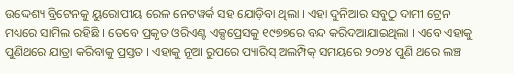ଉଦ୍ଦେଶ୍ୟ ବ୍ରିଟେନକୁ ୟୁରୋପୀୟ ରେଳ ନେଟୱର୍କ ସହ ଯୋଡ଼ିବା ଥିଲା । ଏହା ଦୁନିଆର ସବୁଠୁ ଦାମୀ ଟ୍ରେନ ମଧ୍ୟରେ ସାମିଲ ରହିଛି । ତେବେ ପ୍ରକୃତ ଓରିଏଣ୍ଟ ଏକ୍ସପ୍ରେସକୁ ୧୯୭୭ରେ ବନ୍ଦ କରିଦଆଯାଇଥିଲା । ଏବେ ଏହାକୁ ପୁଣିଥରେ ଯାତ୍ରା କରିବାକୁ ପ୍ରସ୍ତତ । ଏହାକୁ ନୂଆ ରୁପରେ ପ୍ୟାରିସ୍ ଅଲମ୍ପିକ୍ ସମୟରେ ୨୦୨୪ ପୁଣି ଥରେ ଲଞ୍ଚ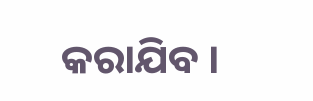କରାଯିବ ।